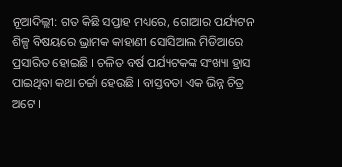ନୂଆଦିଲ୍ଲୀ: ଗତ କିଛି ସପ୍ତାହ ମଧ୍ୟରେ, ଗୋଆର ପର୍ଯ୍ୟଟନ ଶିଳ୍ପ ବିଷୟରେ ଭ୍ରାମକ କାହାଣୀ ସୋସିଆଲ ମିଡିଆରେ ପ୍ରସାରିତ ହୋଇଛି । ଚଳିତ ବର୍ଷ ପର୍ଯ୍ୟଟକଙ୍କ ସଂଖ୍ୟା ହ୍ରାସ ପାଇଥିବା କଥା ଚର୍ଚ୍ଚା ହେଉଛି । ବାସ୍ତବତା ଏକ ଭିନ୍ନ ଚିତ୍ର ଅଟେ ।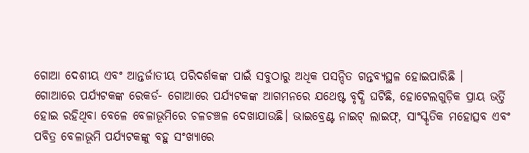ଗୋଆ ଦେଶୀୟ ଏବଂ ଆନ୍ତର୍ଜାତୀୟ ପରିଦର୍ଶକଙ୍କ ପାଇଁ ସବୁଠାରୁ ଅଧିକ ପସନ୍ଦିତ ଗନ୍ତବ୍ୟସ୍ଥଳ ହୋଇପାରିଛି ।
ଗୋଆରେ ପର୍ଯ୍ୟଟକଙ୍କ ରେକର୍ଡ- ଗୋଆରେ ପର୍ଯ୍ୟଟକଙ୍କ ଆଗମନରେ ଯଥେଷ୍ଟ ବୃଦ୍ଧି ଘଟିଛି, ହୋଟେଲଗୁଡ଼ିକ ପ୍ରାୟ ଭର୍ତ୍ତି ହୋଇ ରହିଥିବା ବେଳେ ବେଳାଭୂମିରେ ଚଳଚଞ୍ଚଳ ଦେଖାଯାଉଛି। ଭାଇବ୍ରେଣ୍ଟ ନାଇଟ୍ ଲାଇଫ୍, ସାଂସ୍କୃତିକ ମହୋତ୍ସବ ଏବଂ ପବିତ୍ର ବେଳାଭୂମି ପର୍ଯ୍ୟଟକଙ୍କୁ ବହୁ ସଂଖ୍ୟାରେ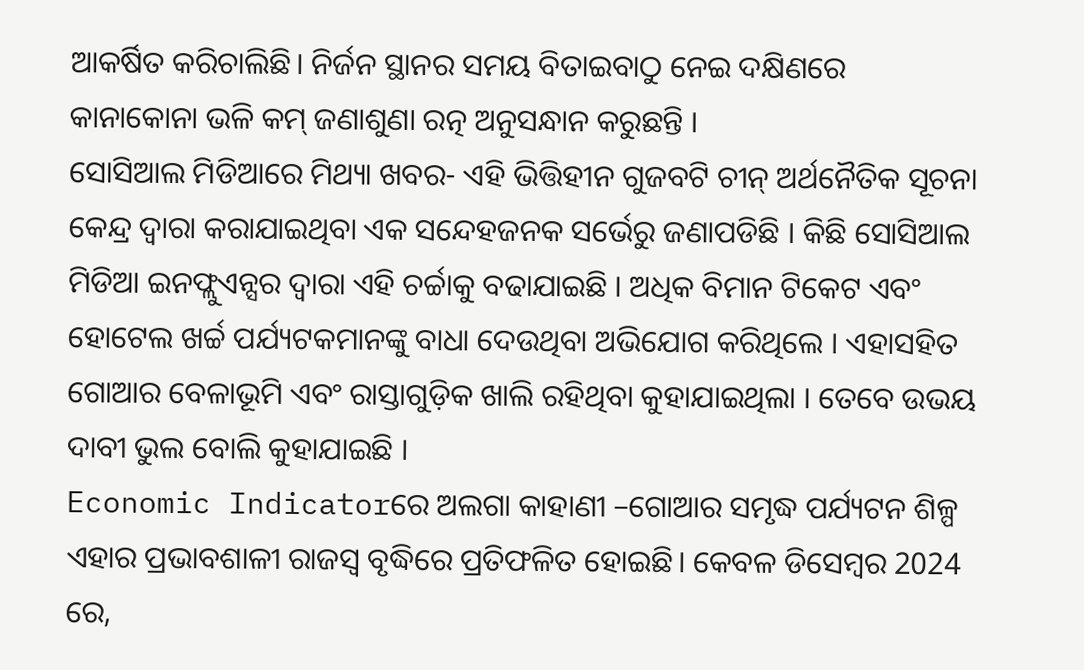ଆକର୍ଷିତ କରିଚାଲିଛି। ନିର୍ଜନ ସ୍ଥାନର ସମୟ ବିତାଇବାଠୁ ନେଇ ଦକ୍ଷିଣରେ କାନାକୋନା ଭଳି କମ୍ ଜଣାଶୁଣା ରତ୍ନ ଅନୁସନ୍ଧାନ କରୁଛନ୍ତି ।
ସୋସିଆଲ ମିଡିଆରେ ମିଥ୍ୟା ଖବର- ଏହି ଭିତ୍ତିହୀନ ଗୁଜବଟି ଚୀନ୍ ଅର୍ଥନୈତିକ ସୂଚନା କେନ୍ଦ୍ର ଦ୍ୱାରା କରାଯାଇଥିବା ଏକ ସନ୍ଦେହଜନକ ସର୍ଭେରୁ ଜଣାପଡିଛି । କିଛି ସୋସିଆଲ ମିଡିଆ ଇନଫ୍ଲୁଏନ୍ସର ଦ୍ବାରା ଏହି ଚର୍ଚ୍ଚାକୁ ବଢାଯାଇଛି । ଅଧିକ ବିମାନ ଟିକେଟ ଏବଂ ହୋଟେଲ ଖର୍ଚ୍ଚ ପର୍ଯ୍ୟଟକମାନଙ୍କୁ ବାଧା ଦେଉଥିବା ଅଭିଯୋଗ କରିଥିଲେ । ଏହାସହିତ ଗୋଆର ବେଳାଭୂମି ଏବଂ ରାସ୍ତାଗୁଡ଼ିକ ଖାଲି ରହିଥିବା କୁହାଯାଇଥିଲା । ତେବେ ଉଭୟ ଦାବୀ ଭୁଲ ବୋଲି କୁହାଯାଇଛି ।
Economic Indicatorରେ ଅଲଗା କାହାଣୀ –ଗୋଆର ସମୃଦ୍ଧ ପର୍ଯ୍ୟଟନ ଶିଳ୍ପ ଏହାର ପ୍ରଭାବଶାଳୀ ରାଜସ୍ୱ ବୃଦ୍ଧିରେ ପ୍ରତିଫଳିତ ହୋଇଛି। କେବଳ ଡିସେମ୍ବର 2024 ରେ,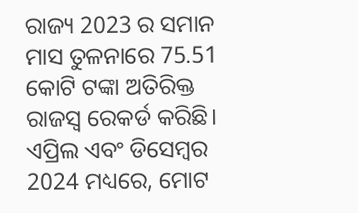ରାଜ୍ୟ 2023 ର ସମାନ ମାସ ତୁଳନାରେ 75.51 କୋଟି ଟଙ୍କା ଅତିରିକ୍ତ ରାଜସ୍ୱ ରେକର୍ଡ କରିଛି। ଏପ୍ରିଲ ଏବଂ ଡିସେମ୍ବର 2024 ମଧ୍ୟରେ, ମୋଟ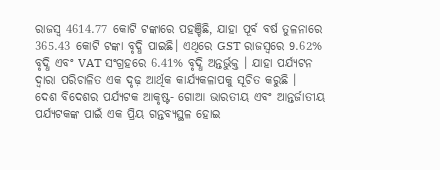ରାଜସ୍ୱ 4614.77 କୋଟି ଟଙ୍କାରେ ପହଞ୍ଚିଛି, ଯାହା ପୂର୍ବ ବର୍ଷ ତୁଳନାରେ 365.43 କୋଟି ଟଙ୍କା ବୃଦ୍ଧି ପାଇଛି। ଏଥିରେ GST ରାଜସ୍ୱରେ 9.62% ବୃଦ୍ଧି ଏବଂ VAT ସଂଗ୍ରହରେ 6.41% ବୃଦ୍ଧି ଅନ୍ତର୍ଭୁକ୍ତ । ଯାହା ପର୍ଯ୍ୟଟନ ଦ୍ୱାରା ପରିଚାଳିତ ଏକ ଦୃଢ଼ ଆର୍ଥିକ କାର୍ଯ୍ୟକଳାପକୁ ସୂଚିତ କରୁଛି ।
ଦେଶ ବିଦେଶର ପର୍ଯ୍ୟଟକ ଆକୃଷ୍ଟ- ଗୋଆ ଭାରତୀୟ ଏବଂ ଆନ୍ତର୍ଜାତୀୟ ପର୍ଯ୍ୟଟକଙ୍କ ପାଇଁ ଏକ ପ୍ରିୟ ଗନ୍ତବ୍ୟସ୍ଥଳ ହୋଇ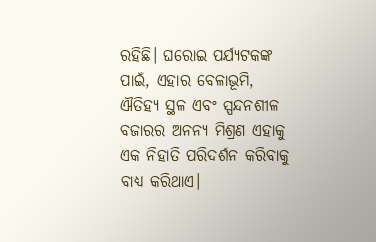ରହିଛି। ଘରୋଇ ପର୍ଯ୍ୟଟକଙ୍କ ପାଇଁ, ଏହାର ବେଳାଭୂମି, ଐତିହ୍ୟ ସ୍ଥଳ ଏବଂ ସ୍ପନ୍ଦନଶୀଳ ବଜାରର ଅନନ୍ୟ ମିଶ୍ରଣ ଏହାକୁ ଏକ ନିହାତି ପରିଦର୍ଶନ କରିବାକୁ ବାଧ୍ୟ କରିଥାଏ।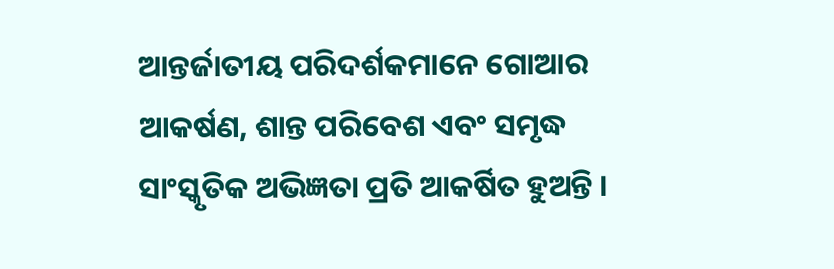ଆନ୍ତର୍ଜାତୀୟ ପରିଦର୍ଶକମାନେ ଗୋଆର ଆକର୍ଷଣ, ଶାନ୍ତ ପରିବେଶ ଏବଂ ସମୃଦ୍ଧ ସାଂସ୍କୃତିକ ଅଭିଜ୍ଞତା ପ୍ରତି ଆକର୍ଷିତ ହୁଅନ୍ତି ।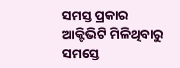ସମସ୍ତ ପ୍ରକାର ଆକ୍ଟିଭିଟି ମିଳିଥିବାରୁ ସମସ୍ତେ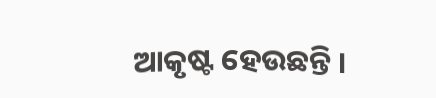ଆକୃଷ୍ଟ ହେଉଛନ୍ତି ।